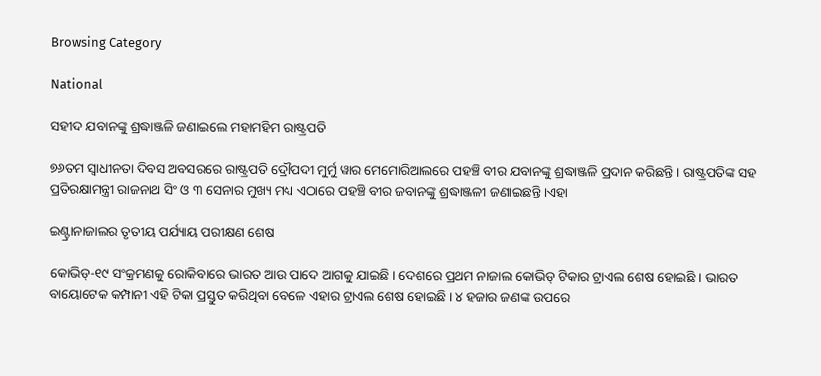Browsing Category

National

ସହୀଦ ଯବାନଙ୍କୁ ଶ୍ରଦ୍ଧାଞ୍ଜଳି ଜଣାଇଲେ ମହାମହିମ ରାଷ୍ଟ୍ରପତି

୭୬ତମ ସ୍ୱାଧୀନତା ଦିବସ ଅବସରରେ ରାଷ୍ଟ୍ରପତି ଦ୍ରୌପଦୀ ମୁର୍ମୁ ୱାର ମେମୋରିଆଲରେ ପହଞ୍ଚି ବୀର ଯବାନଙ୍କୁ ଶ୍ରଦ୍ଧାଞ୍ଜଳି ପ୍ରଦାନ କରିଛନ୍ତି । ରାଷ୍ଟ୍ରପତିଙ୍କ ସହ ପ୍ରତିରକ୍ଷାମନ୍ତ୍ରୀ ରାଜନାଥ ସିଂ ଓ ୩ ସେନାର ମୁଖ୍ୟ ମଧ୍ୟ ଏଠାରେ ପହଞ୍ଚି ବୀର ଜବାନଙ୍କୁ ଶ୍ରଦ୍ଧାଞ୍ଜଳୀ ଜଣାଇଛନ୍ତି ।ଏହା

ଇଣ୍ଟ୍ରାନାଜାଲର ତୃତୀୟ ପର୍ଯ୍ୟାୟ ପରୀକ୍ଷଣ ଶେଷ

କୋଭିଡ୍-୧୯ ସଂକ୍ରମଣକୁ ରୋକିବାରେ ଭାରତ ଆଉ ପାଦେ ଆଗକୁ ଯାଇଛି । ଦେଶରେ ପ୍ରଥମ ନାଜାଲ କୋଭିଡ୍ ଟିକାର ଟ୍ରାଏଲ ଶେଷ ହୋଇଛି । ଭାରତ ବାୟୋଟେକ କମ୍ପାନୀ ଏହି ଟିକା ପ୍ରସ୍ତୁତ କରିଥିବା ବେଳେ ଏହାର ଟ୍ରାଏଲ ଶେଷ ହୋଇଛି । ୪ ହଜାର ଜଣଙ୍କ ଉପରେ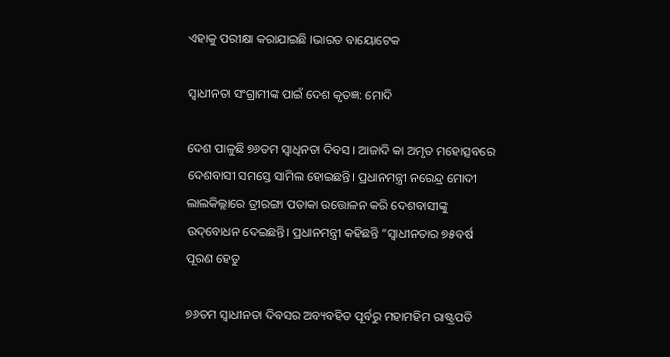ଏହାକୁ ପରୀକ୍ଷା କରାଯାଇଛି ।ଭାରତ ବାୟୋଟେକ

ସ୍ବାଧୀନତା ସଂଗ୍ରାମୀଙ୍କ ପାଇଁ ଦେଶ କୃତଜ୍ଞ: ମୋଦି

ଦେଶ ପାଳୁଛି ୭୬ତମ ସ୍ବାଧିନତା ଦିବସ । ଆଜାଦି କା ଅମୃତ ମହୋତ୍ସବରେ ଦେଶବାସୀ ସମସ୍ତେ ସାମିଲ ହୋଇଛନ୍ତି। ପ୍ରଧାନମନ୍ତ୍ରୀ ନରେନ୍ଦ୍ର ମୋଦୀ ଲାଲକିଲ୍ଲାରେ ତ୍ରୀରଙ୍ଗା ପତାକା ଉତ୍ତୋଳନ କରି ଦେଶବାସୀଙ୍କୁ ଉଦ୍‌ବୋଧନ ଦେଇଛନ୍ତି। ପ୍ରଧାନମନ୍ତ୍ରୀ କହିଛନ୍ତି “ସ୍ୱାଧୀନତାର ୭୫ବର୍ଷ ପୂରଣ ହେତୁ

୭୬ତମ ସ୍ୱାଧୀନତା ଦିବସର ଅବ୍ୟବହିତ ପୂର୍ବରୁ ମହାମହିମ ରାଷ୍ଟ୍ରପତି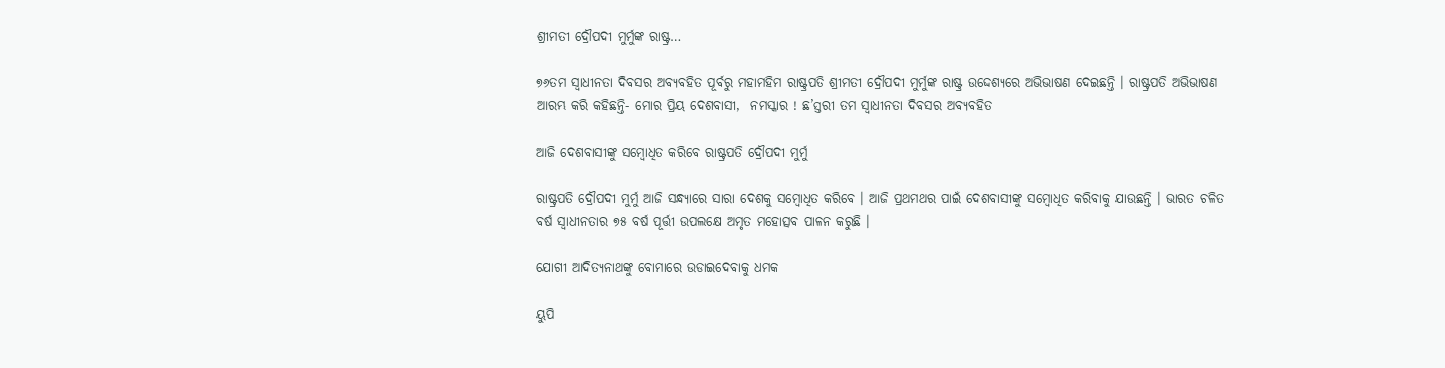ଶ୍ରୀମତୀ ଦ୍ରୌପଦୀ ମୁର୍ମୁଙ୍କ ରାଷ୍ଟ୍ର…

୭୬ତମ ସ୍ୱାଧୀନତା ଦିବସର ଅବ୍ୟବହିତ ପୂର୍ବରୁ ମହାମହିମ ରାଷ୍ଟ୍ରପତି ଶ୍ରୀମତୀ ଦ୍ରୌପଦୀ ମୁର୍ମୁଙ୍କ ରାଷ୍ଟ୍ର ଉଦ୍ଦେଶ୍ୟରେ ଅଭିଭାଷଣ ଦେଇଛନ୍ତି । ରାଷ୍ଟ୍ରପତି ଅଭିଭାଷଣ ଆରମ୍ଭ କରି କହିଛନ୍ତି- ମୋର ପ୍ରିୟ ଦେଶବାସୀ,  ନମସ୍କାର ! ଛ’ସ୍ତରୀ ତମ ସ୍ୱାଧୀନତା ଦିବସର ଅବ୍ୟବହିତ

ଆଜି ଦେଶବାସୀଙ୍କୁ ସମ୍ବୋଧିତ କରିବେ ରାଷ୍ଟ୍ରପତି ଦ୍ରୌପଦୀ ମୁର୍ମୁ

ରାଷ୍ଟ୍ରପତି ଦ୍ରୌପଦୀ ମୁର୍ମୁ ଆଜି ସନ୍ଧ୍ୟାରେ ସାରା ଦେଶକୁ ସମ୍ବୋଧିତ କରିବେ । ଆଜି ପ୍ରଥମଥର ପାଇଁ ଦେଶବାସୀଙ୍କୁ ସମ୍ବୋଧିତ କରିବାକୁ ଯାଉଛନ୍ତି । ଭାରତ ଚଳିତ ବର୍ଷ ସ୍ୱାଧୀନତାର ୭୫ ବର୍ଷ ପୂର୍ତ୍ତୀ ଉପଲକ୍ଷେ ଅମୃତ ମହୋତ୍ସବ ପାଳନ କରୁଛି ।

ଯୋଗୀ ଆଦିତ୍ୟନାଥଙ୍କୁ ବୋମାରେ ଉଡାଇଦେବାକୁ ଧମକ

ୟୁପି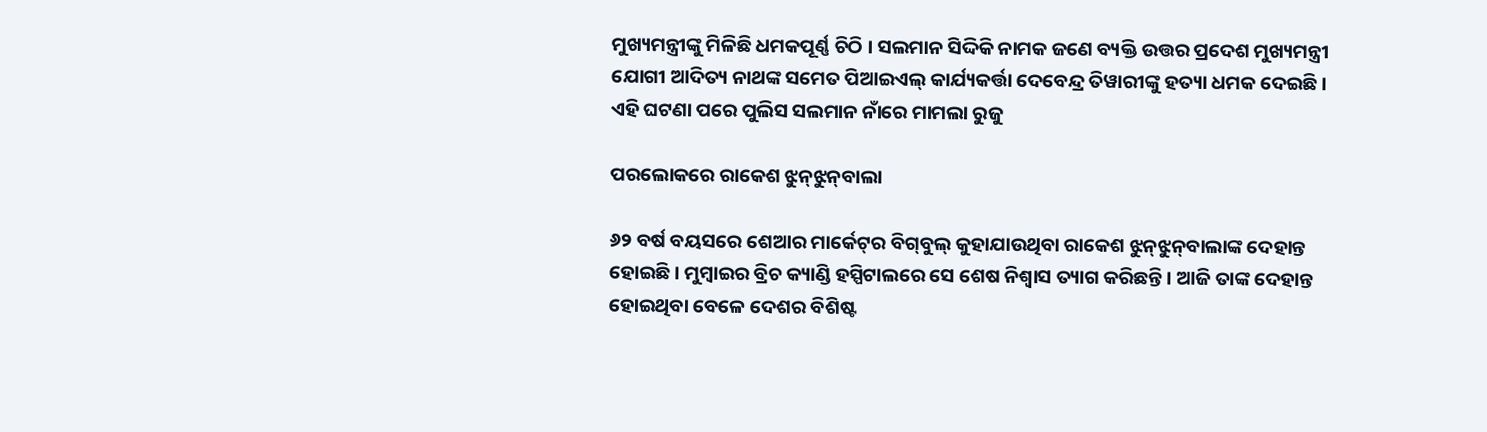ମୁଖ୍ୟମନ୍ତ୍ରୀଙ୍କୁ ମିଳିଛି ଧମକପୂର୍ଣ୍ଣ ଚିଠି । ସଲମାନ ସିଦ୍ଦିକି ନାମକ ଜଣେ ବ୍ୟକ୍ତି ଉତ୍ତର ପ୍ରଦେଶ ମୁଖ୍ୟମନ୍ତ୍ରୀ ଯୋଗୀ ଆଦିତ୍ୟ ନାଥଙ୍କ ସମେତ ପିଆଇଏଲ୍ କାର୍ଯ୍ୟକର୍ତ୍ତା ଦେବେନ୍ଦ୍ର ତିୱାରୀଙ୍କୁ ହତ୍ୟା ଧମକ ଦେଇଛି। ଏହି ଘଟଣା ପରେ ପୁଲିସ ସଲମାନ ନାଁରେ ମାମଲା ରୁଜୁ

ପରଲୋକରେ ରାକେଶ ଝୁନ୍‌ଝୁନ୍‌ବାଲା

୬୨ ବର୍ଷ ବୟସରେ ଶେଆର ମାର୍କେଟ୍‌ର ବିଗ୍‌ବୁଲ୍‌ କୁହାଯାଉଥିବା ରାକେଶ ଝୁନ୍‌ଝୁନ୍‌ବାଲାଙ୍କ ଦେହାନ୍ତ ହୋଇଛି। ମୁମ୍ବାଇର ବ୍ରିଚ କ୍ୟାଣ୍ଡି ହସ୍ପିଟାଲରେ ସେ ଶେଷ ନିଶ୍ୱାସ ତ୍ୟାଗ କରିଛନ୍ତି। ଆଜି ତାଙ୍କ ଦେହାନ୍ତ ହୋଇଥିବା ବେଳେ ଦେଶର ବିଶିଷ୍ଟ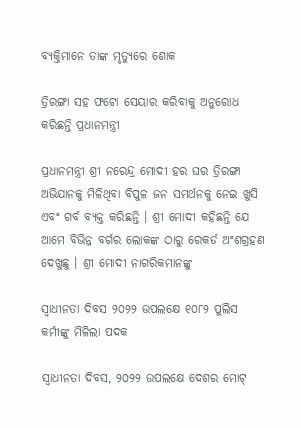ବ୍ୟକ୍ତିମାନେ ତାଙ୍କ ମୃତ୍ୟୁରେ ଶୋକ

ତ୍ରିରଙ୍ଗା ସହ ଫଟୋ ସେୟାର କରିବାକୁ ଅନୁରୋଧ କରିଛନ୍ତି ପ୍ରଧାନମନ୍ତ୍ରୀ

ପ୍ରଧାନମନ୍ତ୍ରୀ ଶ୍ରୀ ନରେନ୍ଦ୍ର ମୋଦୀ ହର ଘର ତ୍ରିରଙ୍ଗା ଅଭିଯାନକୁ ମିଳିଥିବା ବିପୁଳ ଜନ ସମର୍ଥନକୁ ନେଇ ଖୁସି ଏବଂ ଗର୍ବ ବ୍ୟକ୍ତ କରିଛନ୍ତି । ଶ୍ରୀ ମୋଦୀ କହିଛନ୍ତି ଯେ ଆମେ ବିଭିନ୍ନ ବର୍ଗର ଲୋକଙ୍କ ଠାରୁ ରେକର୍ଡ ଅଂଶଗ୍ରହଣ ଦେଖୁଛୁ । ଶ୍ରୀ ମୋଦୀ ନାଗରିକମାନଙ୍କୁ

ସ୍ୱାଧୀନତା ଦିବସ ୨୦୨୨ ଉପଲକ୍ଷେ ୧୦୮୨ ପୁଲିସ କର୍ମୀଙ୍କୁ ମିଳିଲା ପଦକ

ସ୍ୱାଧୀନତା ଦିବସ, ୨୦୨୨ ଉପଲକ୍ଷେ ଦେଶର ମୋଟ୍‌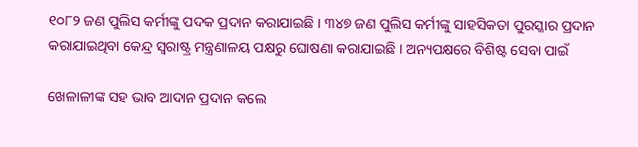୧୦୮୨ ଜଣ ପୁଲିସ କର୍ମୀଙ୍କୁ ପଦକ ପ୍ରଦାନ କରାଯାଇଛି । ୩୪୭ ଜଣ ପୁଲିସ କର୍ମୀଙ୍କୁ ସାହସିକତା ପୁରସ୍କାର ପ୍ରଦାନ କରାଯାଇଥିବା କେନ୍ଦ୍ର ସ୍ୱରାଷ୍ଟ୍ର ମନ୍ତ୍ରଣାଳୟ ପକ୍ଷରୁ ଘୋଷଣା କରାଯାଇଛି । ଅନ୍ୟପକ୍ଷରେ ବିଶିଷ୍ଟ ସେବା ପାଇଁ

ଖେଳାଳୀଙ୍କ ସହ ଭାବ ଆଦାନ ପ୍ରଦାନ କଲେ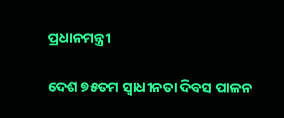ପ୍ରଧାନମନ୍ତ୍ରୀ

ଦେଶ ୭୫ତମ ସ୍ବାଧୀନତା ଦିବସ ପାଳନ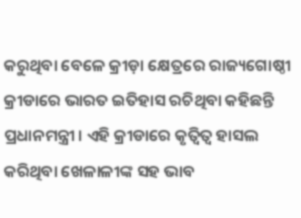କରୁଥିବା ବେଳେ କ୍ରୀଡ଼ା କ୍ଷେତ୍ରରେ ରାଜ୍ୟଗୋଷ୍ଠୀ କ୍ରୀଡାରେ ଭାରତ ଇତିହାସ ରଚିଥିବା କହିଛନ୍ତି ପ୍ରଧାନମନ୍ତ୍ରୀ । ଏହି କ୍ରୀଡାରେ କୃତ୍ବିତ୍ବ ହାସଲ କରିଥିବା ଖେଳାଳୀଙ୍କ ସହ ଭାବ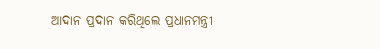ଆଦାନ ପ୍ରଦାନ କରିଥିଲେ ପ୍ରଧାନମନ୍ତ୍ରୀ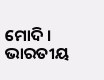ମୋଦି । ଭାରତୀୟ